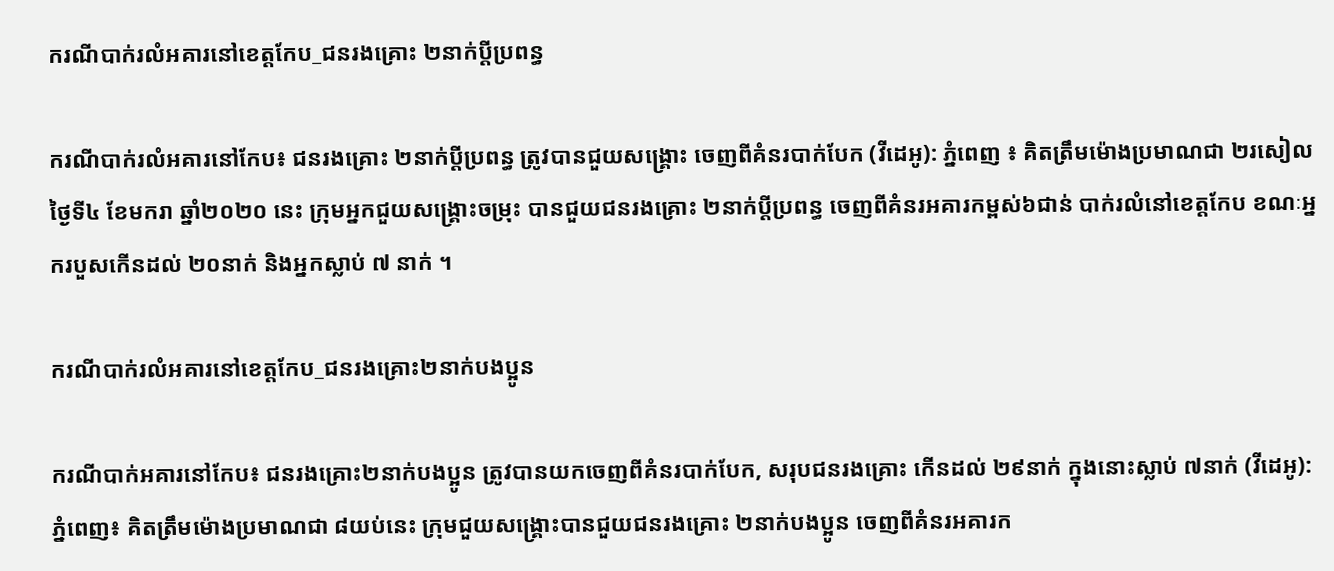ករណីបាក់រលំអគារនៅខេត្តកែប_ជនរងគ្រោះ ២នាក់ប្ដីប្រពន្ធ

ករណីបាក់រលំអគារនៅកែប៖ ជនរងគ្រោះ ២នាក់ប្ដីប្រពន្ធ ត្រូវបានជួយសង្គ្រោះ ចេញពីគំនរបាក់បែក (វីដេអូ): ភ្នំពេញ ៖ គិតត្រឹមម៉ោងប្រមាណជា ២រសៀល ថ្ងៃទី៤ ខែមករា ឆ្នាំ២០២០ នេះ ក្រុមអ្នកជួយសង្រ្គោះចម្រុះ បានជួយជនរងគ្រោះ ២នាក់ប្ដីប្រពន្ធ ចេញពីគំនរអគារកម្ពស់៦ជាន់ បាក់រលំនៅខេត្តកែប ខណៈអ្នករបួសកើនដល់ ២០នាក់ និងអ្នកស្លាប់ ៧ នាក់ ។

ករណីបាក់រលំអគារនៅខេត្តកែប_ជនរងគ្រោះ២នាក់បងប្អូន

ករណីបាក់អគារនៅកែប៖ ជនរងគ្រោះ២នាក់បងប្អូន ត្រូវបានយកចេញពីគំនរបាក់បែក, សរុបជនរងគ្រោះ កេីនដល់ ២៩នាក់ ក្នុងនោះស្លាប់ ៧នាក់ (វីដេអូ): ភ្នំពេញ៖ គិតត្រឹមម៉ោងប្រមាណជា ៨យប់នេះ ក្រុមជួយសង្គ្រោះបានជួយជនរងគ្រោះ ២នាក់បងប្អូន ចេញពីគំនរអគារក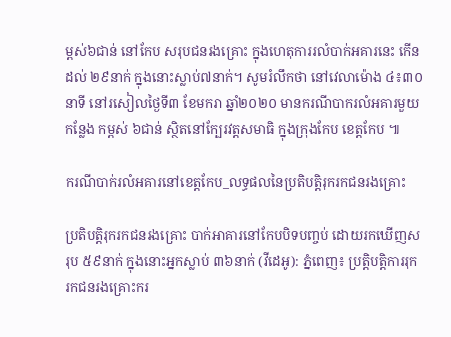ម្ពស់៦ជាន់ នៅកែប សរុបជនរងគ្រោះ ក្នុងហេតុការរលំបាក់អគារនេះ កេីនដល់ ២៩នាក់ ក្នុងនោះស្លាប់៧នាក់។ សូមរំលឹកថា នៅវេលាម៉ោង ៤៖៣០នាទី នៅរសៀលថ្ងៃទី៣ ខែមករា ឆ្នាំ២០២០ មានករណីបាករលំអគារមួយកន្លែង កម្ពស់ ៦ជាន់ ស្ថិតនៅក្បែរវត្តសមាធិ ក្នុងក្រុងកែប ខេត្តកែប ៕

ករណីបាក់រលំអគារនៅខេត្តកែប_លទ្ធផលនៃប្រតិបត្តិរុករកជនរងគ្រោះ

ប្រតិបត្តិរុករកជនរងគ្រោះ បាក់អាគារនៅកែបបិទបញ្ចប់ ដោយរកឃើញសរុប ៥៩នាក់ ក្នុងនោះអ្នកស្លាប់ ៣៦នាក់ (វីដេអូ): ភ្នំពេញ៖ ប្រត្តិបត្តិការរុក រកជនរងគ្រោះករ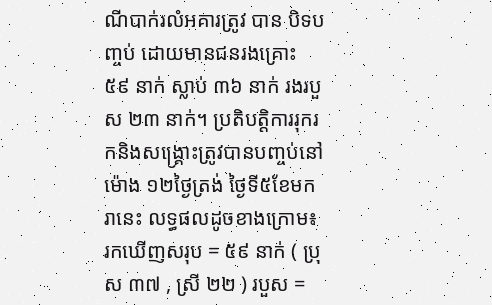ណីបាក់រលំអគារត្រូវ បាន បិទបញ្ចប់ ដោយមានជនរងគ្រោះ ៥៩ នាក់ ស្លាប់ ៣៦ នាក់ រងរបួស ២៣ នាក់។ ប្រតិបត្តិការរុករកនិងសង្គ្រោះត្រូវបានបញ្ចប់នៅម៉ោង ១២ថ្ងៃត្រង់ ថ្ងៃទី៥ខែមករានេះ លទ្ធផលដូចខាងក្រោម៖ រកឃេីញសរុប = ៥៩ នាក់ ( ប្រុស ៣៧ , ស្រី ២២ ) របួស =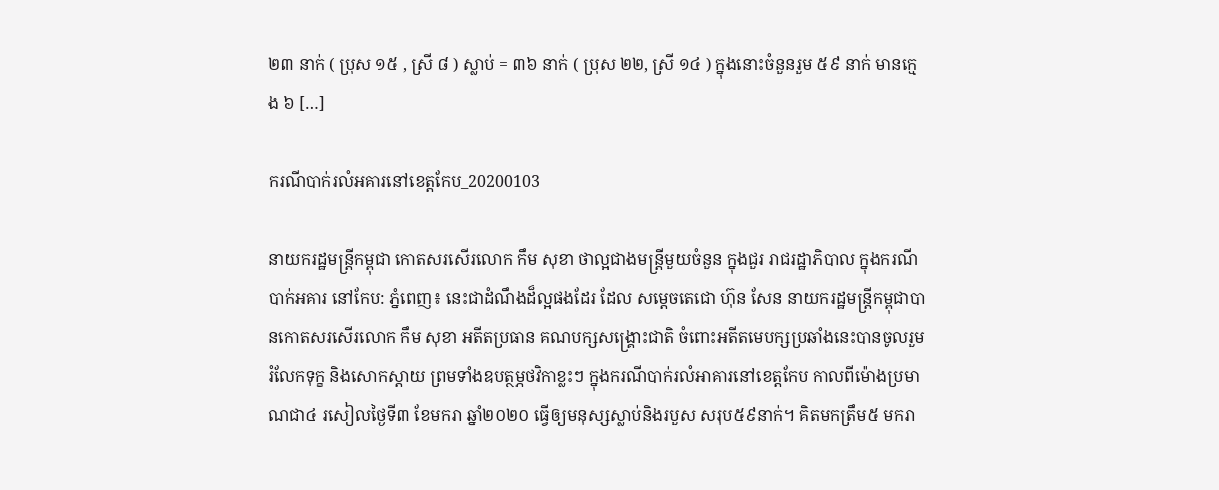២៣ នាក់ ( ប្រុស ១៥ , ស្រី ៨ ) ស្លាប់ = ៣៦ នាក់ ( ប្រុស ២២, ស្រី ១៤ ) ក្នុងនោះចំនួនរួម ៥៩ នាក់ មានក្មេង ៦ […]

ករណីបាក់រលំអគារនៅខេត្តកែប_20200103

នាយករដ្ឋមន្រ្តីកម្ពុជា កោតសរសើរលោក កឹម សុខា ថាល្អជាងមន្ត្រីមួយចំនួន ក្នុងជួរ រាជរដ្ឋាភិបាល ក្នុងករណីបាក់អគារ នៅកែប: ភ្នំពេញ៖ នេះជាដំណឹងដ៏ល្អផងដែរ ដែល សម្តេចតេជោ ហ៊ុន សែន នាយករដ្ឋមន្រ្តីកម្ពុជាបានកោតសរសើរលោក កឹម សុខា អតីតប្រធាន គណបក្សសង្រ្គោះជាតិ ចំពោះអតីតមេបក្សប្រឆាំងនេះបានចូលរួមរំលែកទុក្ខ និងសោកស្តាយ ព្រមទាំងឧបត្ថម្ភថវិកាខ្លះៗ ក្នុងករណីបាក់រលំអាគារនៅខេត្តកែប កាលពីម៉ោងប្រមាណជា៤ រសៀលថ្ងៃទី៣ ខែមករា ឆ្នាំ២០២០ ធ្វើឲ្យមនុស្សស្លាប់និងរបួស សរុប៥៩នាក់។ គិតមកត្រឹម៥ មករា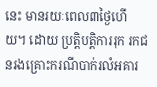នេះ មានរយៈពេល៣ថ្ងៃហើយ។ ដោយ ប្រត្តិបត្តិការរុក រកជនរងគ្រោះករណីបាក់រលំអគារ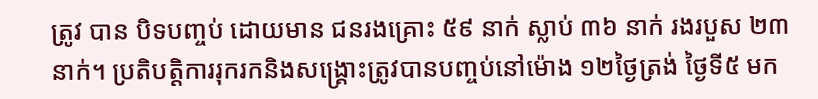ត្រូវ បាន បិទបញ្ចប់ ដោយមាន ជនរងគ្រោះ ៥៩ នាក់ ស្លាប់ ៣៦ នាក់ រងរបួស ២៣ នាក់។ ប្រតិបត្តិការរុករកនិងសង្គ្រោះត្រូវបានបញ្ចប់នៅម៉ោង ១២ថ្ងៃត្រង់ ថ្ងៃទី៥ មក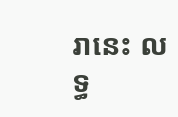រានេះ លទ្ធ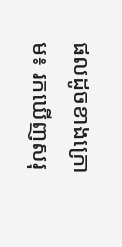ផលដូចខាងក្រោម៖ រកឃេីញសរុ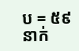ប = ៥៩ នាក់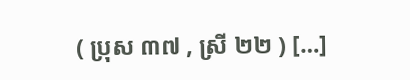( ប្រុស ៣៧ , ស្រី ២២ ) […]